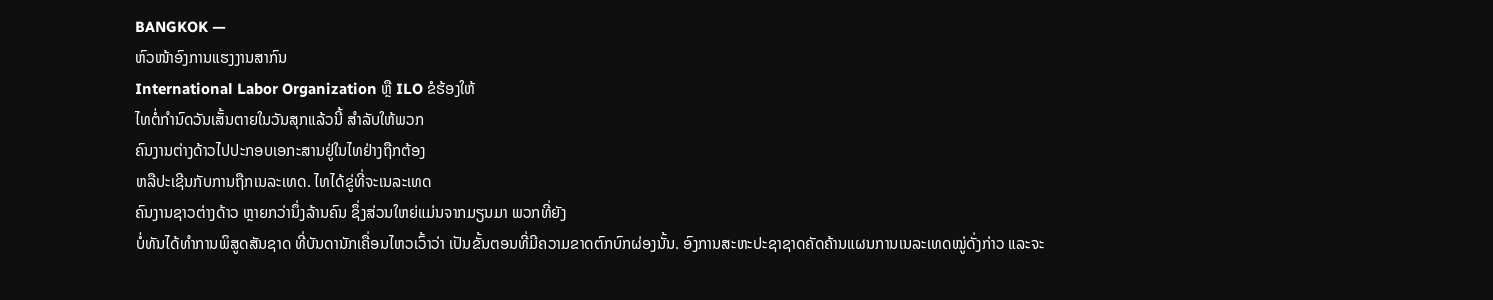BANGKOK —
ຫົວໜ້າອົງການແຮງງານສາກົນ
International Labor Organization ຫຼື ILO ຂໍຮ້ອງໃຫ້
ໄທຕໍ່ກໍານົດວັນເສັ້ນຕາຍໃນວັນສຸກແລ້ວນີ້ ສໍາລັບໃຫ້ພວກ
ຄົນງານຕ່າງດ້າວໄປປະກອບເອກະສານຢູ່ໃນໄທຢ່າງຖືກຕ້ອງ
ຫລືປະເຊີນກັບການຖືກເນລະເທດ. ໄທໄດ້ຂູ່ທີ່ຈະເນລະເທດ
ຄົນງານຊາວຕ່າງດ້າວ ຫຼາຍກວ່ານຶ່ງລ້ານຄົນ ຊຶ່ງສ່ວນໃຫຍ່ແມ່ນຈາກມຽນມາ ພວກທີ່ຍັງ
ບໍ່ທັນໄດ້ທໍາການພິສູດສັນຊາດ ທີ່ບັນດານັກເຄື່ອນໄຫວເວົ້າວ່າ ເປັນຂັ້ນຕອນທີ່ມີຄວາມຂາດຕົກບົກຜ່ອງນັ້ນ. ອົງການສະຫະປະຊາຊາດຄັດຄ້ານແຜນການເນລະເທດໝູ່ດັ່ງກ່າວ ແລະຈະ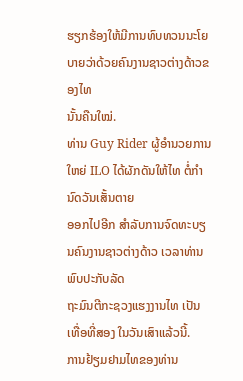ຮຽກຮ້ອງໃຫ້ມີການທົບທວນນະໂຍບາຍວ່າດ້ວຍຄົນງານຊາວຕ່າງດ້າວຂອງໄທ
ນັ້ນຄືນໃໝ່.
ທ່ານ Guy Rider ຜູ້ອໍານວຍການໃຫຍ່ ILO ໄດ້ຜັກດັນໃຫ້ໄທ ຕໍ່ກໍານົດວັນເສັ້ນຕາຍ
ອອກໄປອີກ ສໍາລັບການຈົດທະບຽນຄົນງານຊາວຕ່າງດ້າວ ເວລາທ່ານພົບປະກັບລັດ
ຖະມົນຕີກະຊວງແຮງງານໄທ ເປັນເທື່ອທີ່ສອງ ໃນວັນເສົາແລ້ວນີ້.
ການຢ້ຽມຢາມໄທຂອງທ່ານ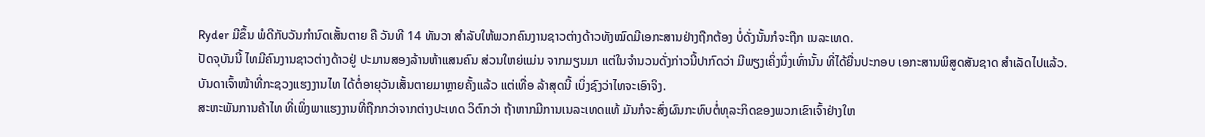Ryder ມີຂຶ້ນ ພໍດີກັບວັນກໍານົດເສັ້ນຕາຍ ຄື ວັນທີ 14 ທັນວາ ສໍາລັບໃຫ້ພວກຄົນງານຊາວຕ່າງດ້າວທັງໝົດມີເອກະສານຢ່າງຖືກຕ້ອງ ບໍ່ດັ່ງນັ້ນກໍຈະຖືກ ເນລະເທດ.
ປັດຈຸບັນນີ້ ໄທມີຄົນງານຊາວຕ່າງດ້າວຢູ່ ປະມານສອງລ້ານຫ້າແສນຄົນ ສ່ວນໃຫຍ່ແມ່ນ ຈາກມຽນມາ ແຕ່ໃນຈໍານວນດັ່ງກ່າວນີ້ປາກົດວ່າ ມີພຽງເຄິ່ງນຶ່ງເທົ່ານັ້ນ ທີ່ໄດ້ຍື່ນປະກອບ ເອກະສານພິສູດສັນຊາດ ສໍາເລັດໄປແລ້ວ.
ບັນດາເຈົ້າໜ້າທີ່ກະຊວງແຮງງານໄທ ໄດ້ຕໍ່ອາຍຸວັນເສັ້ນຕາຍມາຫຼາຍຄັ້ງແລ້ວ ແຕ່ເທື່ອ ລ້າສຸດນີ້ ເບິ່ງຊົງວ່າໄທຈະເອົາຈິງ.
ສະຫະພັນການຄ້າໄທ ທີ່ເພິ່ງພາແຮງງານທີ່ຖືກກວ່າຈາກຕ່າງປະເທດ ວິຕົກວ່າ ຖ້າຫາກມີການເນລະເທດແທ້ ມັນກໍຈະສົ່ງຜົນກະທົບຕໍ່ທຸລະກິດຂອງພວກເຂົາເຈົ້າຢ່າງໃຫ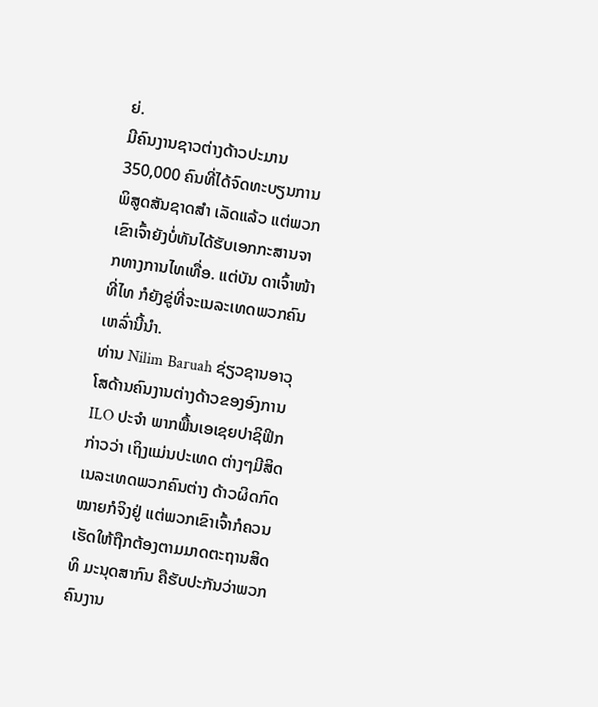ຍ່.
ມີຄົນງານຊາວຕ່າງດ້າວປະມານ 350,000 ຄົນທີ່ໄດ້ຈົດທະບຽນການພິສູດສັນຊາດສໍາ ເລັດແລ້ວ ແຕ່ພວກເຂົາເຈົ້າຍັງບໍ່ທັນໄດ້ຮັບເອກກະສານຈາກທາງການໄທເທື່ອ. ແຕ່ບັນ ດາເຈົ້າໜ້າທີ່ໄທ ກໍຍັງຂູ່ທີ່ຈະເນລະເທດພວກຄົນເຫລົ່ານີ້ນໍາ.
ທ່ານ Nilim Baruah ຊ່ຽວຊານອາວຸໂສດ້ານຄົນງານຕ່າງດ້າວຂອງອົງການ ILO ປະຈໍາ ພາກພື້ນເອເຊຍປາຊິຟິກ ກ່າວວ່າ ເຖິງແມ່ນປະເທດ ຕ່າງໆມີສິດເນລະເທດພວກຄົນຕ່າງ ດ້າວຜິດກົດໝາຍກໍຈິງຢູ່ ແຕ່ພວກເຂົາເຈົ້າກໍຄວນເຮັດໃຫ້ຖືກຕ້ອງຕາມມາດຕະຖານສິດທິ ມະນຸດສາກົນ ຄືຮັບປະກັນວ່າພວກຄົນງານ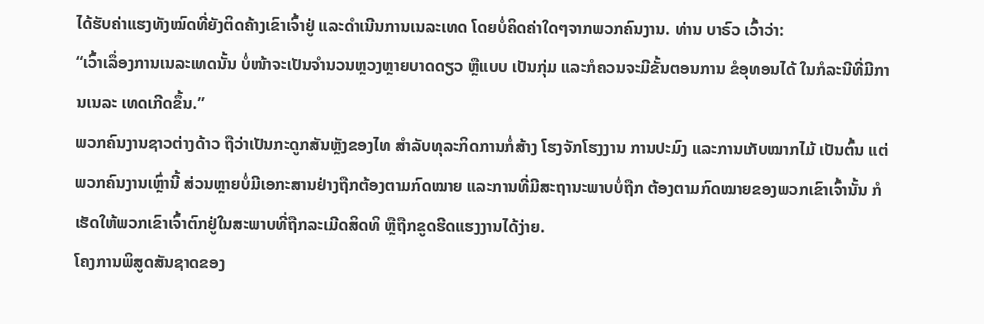ໄດ້ຮັບຄ່າແຮງທັງໝົດທີ່ຍັງຕິດຄ້າງເຂົາເຈົ້າຢູ່ ແລະດໍາເນີນການເນລະເທດ ໂດຍບໍ່ຄິດຄ່າໃດໆຈາກພວກຄົນງານ. ທ່ານ ບາຣົວ ເວົ້າວ່າ:
“ເວົ້າເລຶ່ອງການເນລະເທດນັ້ນ ບໍ່ໜ້າຈະເປັນຈໍານວນຫຼວງຫຼາຍບາດດຽວ ຫຼືແບບ ເປັນກຸ່ມ ແລະກໍຄວນຈະມີຂັ້ນຕອນການ ຂໍອຸທອນໄດ້ ໃນກໍລະນີທີ່ມີການເນລະ ເທດເກີດຂຶ້ນ.”
ພວກຄົນງານຊາວຕ່າງດ້າວ ຖືວ່າເປັນກະດູກສັນຫຼັງຂອງໄທ ສໍາລັບທຸລະກິດການກໍ່ສ້າງ ໂຮງຈັກໂຮງງານ ການປະມົງ ແລະການເກັບໝາກໄມ້ ເປັນຕົ້ນ ແຕ່ພວກຄົນງານເຫຼົ່ານີ້ ສ່ວນຫຼາຍບໍ່ມີເອກະສານຢ່າງຖືກຕ້ອງຕາມກົດໝາຍ ແລະການທີ່ມີສະຖານະພາບບໍ່ຖືກ ຕ້ອງຕາມກົດໝາຍຂອງພວກເຂົາເຈົ້ານັ້ນ ກໍເຮັດໃຫ້ພວກເຂົາເຈົ້າຕົກຢູ່ໃນສະພາບທີ່ຖືກລະເມີດສິດທິ ຫຼືຖືກຂູດຮີດແຮງງານໄດ້ງ່າຍ.
ໂຄງການພິສູດສັນຊາດຂອງ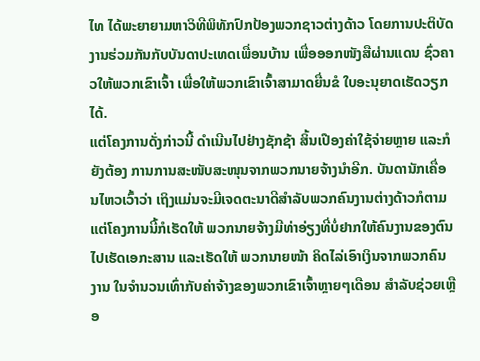ໄທ ໄດ້ພະຍາຍາມຫາວິທີພິທັກປົກປ້ອງພວກຊາວຕ່າງດ້າວ ໂດຍການປະຕິບັດງານຮ່ວມກັນກັບບັນດາປະເທດເພື່ອນບ້ານ ເພື່ອອອກໜັງສືຜ່ານແດນ ຊົ່ວຄາວໃຫ້ພວກເຂົາເຈົ້າ ເພື່ອໃຫ້ພວກເຂົາເຈົ້າສາມາດຍື່ນຂໍ ໃບອະນຸຍາດເຮັດວຽກໄດ້.
ແຕ່ໂຄງການດັ່ງກ່າວນີ້ ດໍາເນີນໄປຢ່າງຊັກຊ້າ ສິ້ນເປືອງຄ່າໃຊ້ຈ່າຍຫຼາຍ ແລະກໍຍັງຕ້ອງ ການການສະໜັບສະໜຸນຈາກພວກນາຍຈ້າງນໍາອີກ. ບັນດານັກເຄື່ອນໄຫວເວົ້າວ່າ ເຖິງແມ່ນຈະມີເຈດຕະນາດີສໍາລັບພວກຄົນງານຕ່າງດ້າວກໍຕາມ ແຕ່ໂຄງການນີ້ກໍເຮັດໃຫ້ ພວກນາຍຈ້າງມີທ່າອ່ຽງທີ່ບໍ່ຢາກໃຫ້ຄົນງານຂອງຕົນໄປເຮັດເອກະສານ ແລະເຮັດໃຫ້ ພວກນາຍໜ້າ ຄິດໄລ່ເອົາເງິນຈາກພວກຄົນງານ ໃນຈໍານວນເທົ່າກັບຄ່າຈ້າງຂອງພວກເຂົາເຈົ້າຫຼາຍໆເດືອນ ສໍາລັບຊ່ວຍເຫຼືອ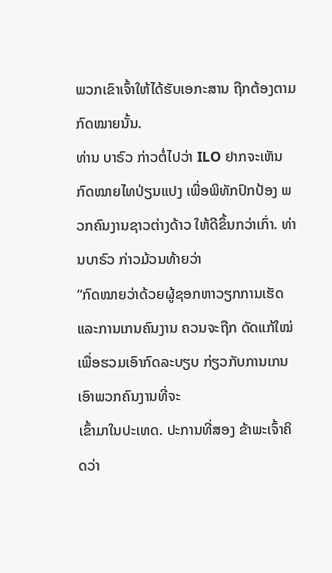ພວກເຂົາເຈົ້າໃຫ້ໄດ້ຮັບເອກະສານ ຖືກຕ້ອງຕາມ ກົດໝາຍນັ້ນ.
ທ່ານ ບາຣົວ ກ່າວຕໍ່ໄປວ່າ ILO ຢາກຈະເຫັນກົດໝາຍໄທປ່ຽນແປງ ເພື່ອພິທັກປົກປ້ອງ ພວກຄົນງານຊາວຕ່າງດ້າວ ໃຫ້ດີຂຶ້ນກວ່າເກົ່າ. ທ່ານບາຣົວ ກ່າວມ້ວນທ້າຍວ່າ
“ກົດໝາຍວ່າດ້ວຍຜູ້ຊອກຫາວຽກການເຮັດ ແລະການເກນຄົນງານ ຄວນຈະຖືກ ດັດແກ້ໃໝ່ ເພື່ອຮວມເອົາກົດລະບຽບ ກ່ຽວກັບການເກນເອົາພວກຄົນງານທີ່ຈະ
ເຂົ້າມາໃນປະເທດ. ປະການທີ່ສອງ ຂ້າພະເຈົ້າຄິດວ່າ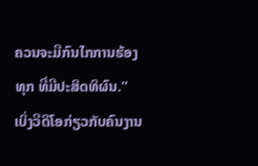ຄວນຈະມີກົນໄກການຮ້ອງ
ທຸກ ທີ່ມີປະສິດທິຜົນ.”
ເບິ່ງວີດິໂອກ່ຽວກັບຄົນງານ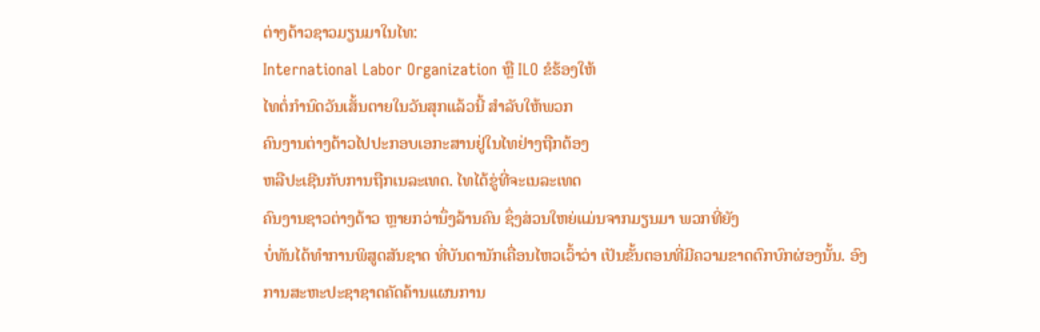ຕ່າງດ້າວຊາວມຽນມາໃນໄທ:
International Labor Organization ຫຼື ILO ຂໍຮ້ອງໃຫ້
ໄທຕໍ່ກໍານົດວັນເສັ້ນຕາຍໃນວັນສຸກແລ້ວນີ້ ສໍາລັບໃຫ້ພວກ
ຄົນງານຕ່າງດ້າວໄປປະກອບເອກະສານຢູ່ໃນໄທຢ່າງຖືກຕ້ອງ
ຫລືປະເຊີນກັບການຖືກເນລະເທດ. ໄທໄດ້ຂູ່ທີ່ຈະເນລະເທດ
ຄົນງານຊາວຕ່າງດ້າວ ຫຼາຍກວ່ານຶ່ງລ້ານຄົນ ຊຶ່ງສ່ວນໃຫຍ່ແມ່ນຈາກມຽນມາ ພວກທີ່ຍັງ
ບໍ່ທັນໄດ້ທໍາການພິສູດສັນຊາດ ທີ່ບັນດານັກເຄື່ອນໄຫວເວົ້າວ່າ ເປັນຂັ້ນຕອນທີ່ມີຄວາມຂາດຕົກບົກຜ່ອງນັ້ນ. ອົງການສະຫະປະຊາຊາດຄັດຄ້ານແຜນການ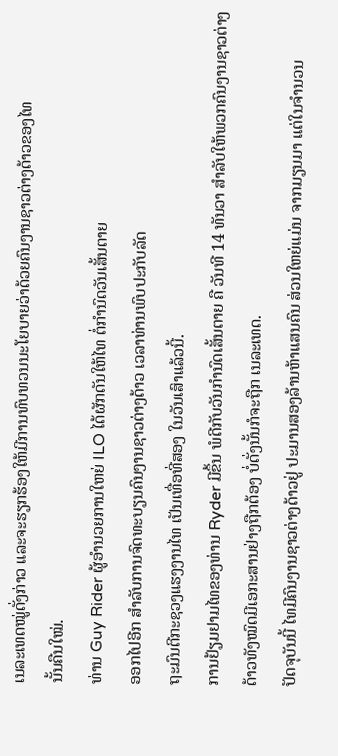ເນລະເທດໝູ່ດັ່ງກ່າວ ແລະຈະຮຽກຮ້ອງໃຫ້ມີການທົບທວນນະໂຍບາຍວ່າດ້ວຍຄົນງານຊາວຕ່າງດ້າວຂອງໄທ
ນັ້ນຄືນໃໝ່.
ທ່ານ Guy Rider ຜູ້ອໍານວຍການໃຫຍ່ ILO ໄດ້ຜັກດັນໃຫ້ໄທ ຕໍ່ກໍານົດວັນເສັ້ນຕາຍ
ອອກໄປອີກ ສໍາລັບການຈົດທະບຽນຄົນງານຊາວຕ່າງດ້າວ ເວລາທ່ານພົບປະກັບລັດ
ຖະມົນຕີກະຊວງແຮງງານໄທ ເປັນເທື່ອທີ່ສອງ ໃນວັນເສົາແລ້ວນີ້.
ການຢ້ຽມຢາມໄທຂອງທ່ານ Ryder ມີຂຶ້ນ ພໍດີກັບວັນກໍານົດເສັ້ນຕາຍ ຄື ວັນທີ 14 ທັນວາ ສໍາລັບໃຫ້ພວກຄົນງານຊາວຕ່າງດ້າວທັງໝົດມີເອກະສານຢ່າງຖືກຕ້ອງ ບໍ່ດັ່ງນັ້ນກໍຈະຖືກ ເນລະເທດ.
ປັດຈຸບັນນີ້ ໄທມີຄົນງານຊາວຕ່າງດ້າວຢູ່ ປະມານສອງລ້ານຫ້າແສນຄົນ ສ່ວນໃຫຍ່ແມ່ນ ຈາກມຽນມາ ແຕ່ໃນຈໍານວນ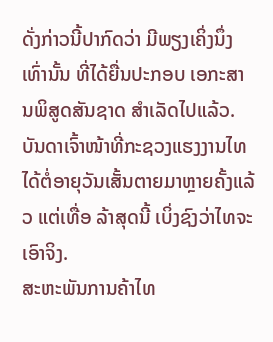ດັ່ງກ່າວນີ້ປາກົດວ່າ ມີພຽງເຄິ່ງນຶ່ງເທົ່ານັ້ນ ທີ່ໄດ້ຍື່ນປະກອບ ເອກະສານພິສູດສັນຊາດ ສໍາເລັດໄປແລ້ວ.
ບັນດາເຈົ້າໜ້າທີ່ກະຊວງແຮງງານໄທ ໄດ້ຕໍ່ອາຍຸວັນເສັ້ນຕາຍມາຫຼາຍຄັ້ງແລ້ວ ແຕ່ເທື່ອ ລ້າສຸດນີ້ ເບິ່ງຊົງວ່າໄທຈະເອົາຈິງ.
ສະຫະພັນການຄ້າໄທ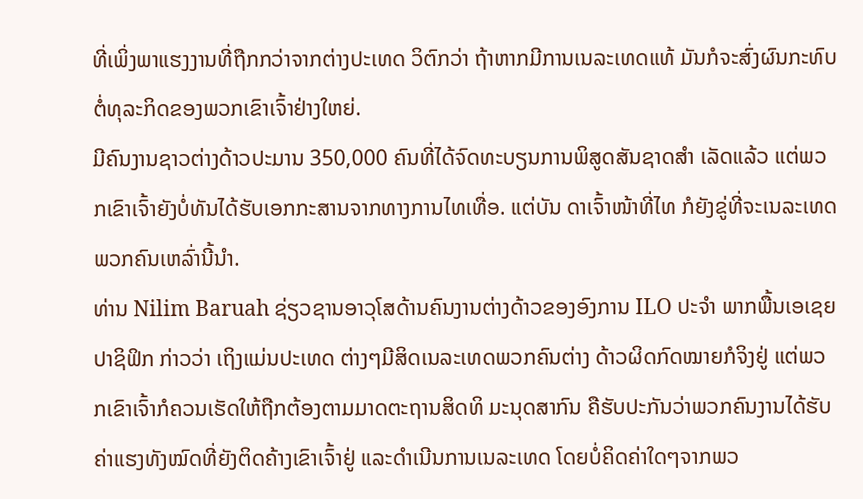ທີ່ເພິ່ງພາແຮງງານທີ່ຖືກກວ່າຈາກຕ່າງປະເທດ ວິຕົກວ່າ ຖ້າຫາກມີການເນລະເທດແທ້ ມັນກໍຈະສົ່ງຜົນກະທົບຕໍ່ທຸລະກິດຂອງພວກເຂົາເຈົ້າຢ່າງໃຫຍ່.
ມີຄົນງານຊາວຕ່າງດ້າວປະມານ 350,000 ຄົນທີ່ໄດ້ຈົດທະບຽນການພິສູດສັນຊາດສໍາ ເລັດແລ້ວ ແຕ່ພວກເຂົາເຈົ້າຍັງບໍ່ທັນໄດ້ຮັບເອກກະສານຈາກທາງການໄທເທື່ອ. ແຕ່ບັນ ດາເຈົ້າໜ້າທີ່ໄທ ກໍຍັງຂູ່ທີ່ຈະເນລະເທດພວກຄົນເຫລົ່ານີ້ນໍາ.
ທ່ານ Nilim Baruah ຊ່ຽວຊານອາວຸໂສດ້ານຄົນງານຕ່າງດ້າວຂອງອົງການ ILO ປະຈໍາ ພາກພື້ນເອເຊຍປາຊິຟິກ ກ່າວວ່າ ເຖິງແມ່ນປະເທດ ຕ່າງໆມີສິດເນລະເທດພວກຄົນຕ່າງ ດ້າວຜິດກົດໝາຍກໍຈິງຢູ່ ແຕ່ພວກເຂົາເຈົ້າກໍຄວນເຮັດໃຫ້ຖືກຕ້ອງຕາມມາດຕະຖານສິດທິ ມະນຸດສາກົນ ຄືຮັບປະກັນວ່າພວກຄົນງານໄດ້ຮັບຄ່າແຮງທັງໝົດທີ່ຍັງຕິດຄ້າງເຂົາເຈົ້າຢູ່ ແລະດໍາເນີນການເນລະເທດ ໂດຍບໍ່ຄິດຄ່າໃດໆຈາກພວ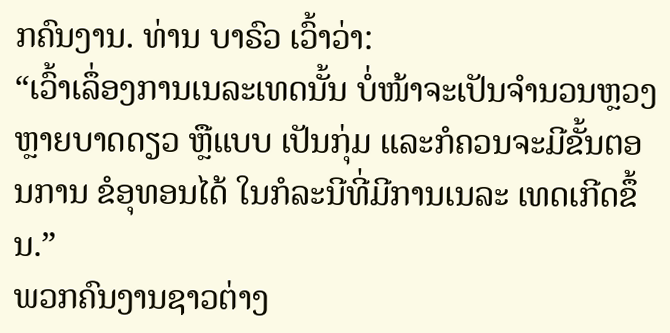ກຄົນງານ. ທ່ານ ບາຣົວ ເວົ້າວ່າ:
“ເວົ້າເລຶ່ອງການເນລະເທດນັ້ນ ບໍ່ໜ້າຈະເປັນຈໍານວນຫຼວງຫຼາຍບາດດຽວ ຫຼືແບບ ເປັນກຸ່ມ ແລະກໍຄວນຈະມີຂັ້ນຕອນການ ຂໍອຸທອນໄດ້ ໃນກໍລະນີທີ່ມີການເນລະ ເທດເກີດຂຶ້ນ.”
ພວກຄົນງານຊາວຕ່າງ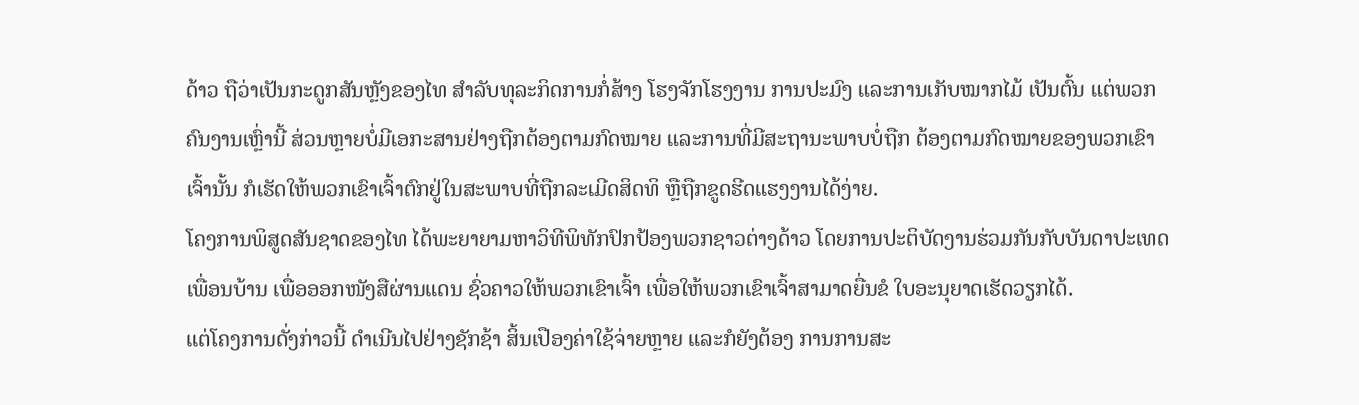ດ້າວ ຖືວ່າເປັນກະດູກສັນຫຼັງຂອງໄທ ສໍາລັບທຸລະກິດການກໍ່ສ້າງ ໂຮງຈັກໂຮງງານ ການປະມົງ ແລະການເກັບໝາກໄມ້ ເປັນຕົ້ນ ແຕ່ພວກຄົນງານເຫຼົ່ານີ້ ສ່ວນຫຼາຍບໍ່ມີເອກະສານຢ່າງຖືກຕ້ອງຕາມກົດໝາຍ ແລະການທີ່ມີສະຖານະພາບບໍ່ຖືກ ຕ້ອງຕາມກົດໝາຍຂອງພວກເຂົາເຈົ້ານັ້ນ ກໍເຮັດໃຫ້ພວກເຂົາເຈົ້າຕົກຢູ່ໃນສະພາບທີ່ຖືກລະເມີດສິດທິ ຫຼືຖືກຂູດຮີດແຮງງານໄດ້ງ່າຍ.
ໂຄງການພິສູດສັນຊາດຂອງໄທ ໄດ້ພະຍາຍາມຫາວິທີພິທັກປົກປ້ອງພວກຊາວຕ່າງດ້າວ ໂດຍການປະຕິບັດງານຮ່ວມກັນກັບບັນດາປະເທດເພື່ອນບ້ານ ເພື່ອອອກໜັງສືຜ່ານແດນ ຊົ່ວຄາວໃຫ້ພວກເຂົາເຈົ້າ ເພື່ອໃຫ້ພວກເຂົາເຈົ້າສາມາດຍື່ນຂໍ ໃບອະນຸຍາດເຮັດວຽກໄດ້.
ແຕ່ໂຄງການດັ່ງກ່າວນີ້ ດໍາເນີນໄປຢ່າງຊັກຊ້າ ສິ້ນເປືອງຄ່າໃຊ້ຈ່າຍຫຼາຍ ແລະກໍຍັງຕ້ອງ ການການສະ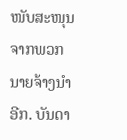ໜັບສະໜຸນຈາກພວກນາຍຈ້າງນໍາອີກ. ບັນດາ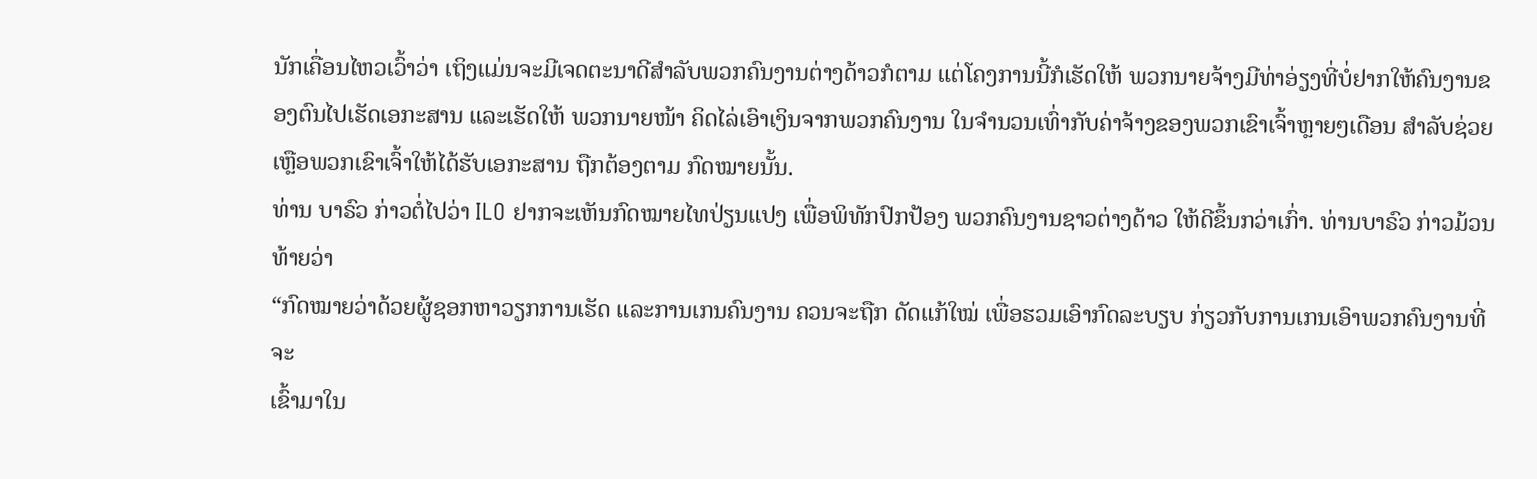ນັກເຄື່ອນໄຫວເວົ້າວ່າ ເຖິງແມ່ນຈະມີເຈດຕະນາດີສໍາລັບພວກຄົນງານຕ່າງດ້າວກໍຕາມ ແຕ່ໂຄງການນີ້ກໍເຮັດໃຫ້ ພວກນາຍຈ້າງມີທ່າອ່ຽງທີ່ບໍ່ຢາກໃຫ້ຄົນງານຂອງຕົນໄປເຮັດເອກະສານ ແລະເຮັດໃຫ້ ພວກນາຍໜ້າ ຄິດໄລ່ເອົາເງິນຈາກພວກຄົນງານ ໃນຈໍານວນເທົ່າກັບຄ່າຈ້າງຂອງພວກເຂົາເຈົ້າຫຼາຍໆເດືອນ ສໍາລັບຊ່ວຍເຫຼືອພວກເຂົາເຈົ້າໃຫ້ໄດ້ຮັບເອກະສານ ຖືກຕ້ອງຕາມ ກົດໝາຍນັ້ນ.
ທ່ານ ບາຣົວ ກ່າວຕໍ່ໄປວ່າ ILO ຢາກຈະເຫັນກົດໝາຍໄທປ່ຽນແປງ ເພື່ອພິທັກປົກປ້ອງ ພວກຄົນງານຊາວຕ່າງດ້າວ ໃຫ້ດີຂຶ້ນກວ່າເກົ່າ. ທ່ານບາຣົວ ກ່າວມ້ວນທ້າຍວ່າ
“ກົດໝາຍວ່າດ້ວຍຜູ້ຊອກຫາວຽກການເຮັດ ແລະການເກນຄົນງານ ຄວນຈະຖືກ ດັດແກ້ໃໝ່ ເພື່ອຮວມເອົາກົດລະບຽບ ກ່ຽວກັບການເກນເອົາພວກຄົນງານທີ່ຈະ
ເຂົ້າມາໃນ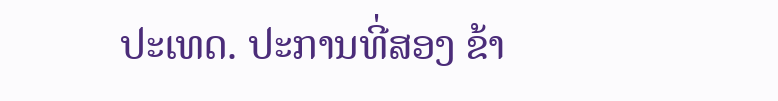ປະເທດ. ປະການທີ່ສອງ ຂ້າ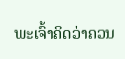ພະເຈົ້າຄິດວ່າຄວນ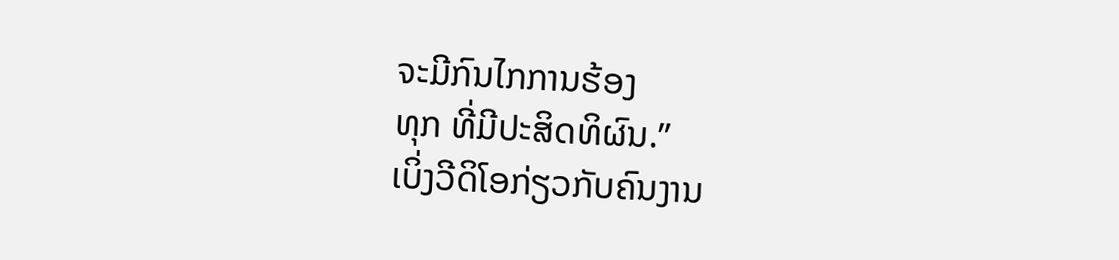ຈະມີກົນໄກການຮ້ອງ
ທຸກ ທີ່ມີປະສິດທິຜົນ.”
ເບິ່ງວີດິໂອກ່ຽວກັບຄົນງານ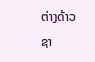ຕ່າງດ້າວຊາ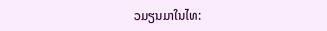ວມຽນມາໃນໄທ: